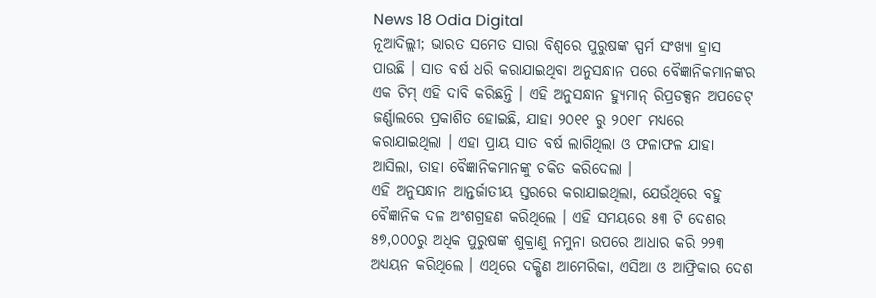News 18 Odia Digital
ନୂଆଦିଲ୍ଲୀ; ଭାରତ ସମେତ ସାରା ବିଶ୍ୱରେ ପୁରୁଷଙ୍କ ସ୍ପର୍ମ ସଂଖ୍ୟା ହ୍ରାସ ପାଉଛି । ସାତ ବର୍ଷ ଧରି କରାଯାଇଥିବା ଅନୁସନ୍ଧାନ ପରେ ବୈଜ୍ଞାନିକମାନଙ୍କର ଏକ ଟିମ୍ ଏହି ଦାବି କରିଛନ୍ତି । ଏହି ଅନୁସନ୍ଧାନ ହ୍ୟୁମାନ୍ ରିପ୍ରଡକ୍ସନ ଅପଡେଟ୍ ଜର୍ଣ୍ଣାଲରେ ପ୍ରକାଶିତ ହୋଇଛି, ଯାହା ୨୦୧୧ ରୁ ୨୦୧୮ ମଧ୍ୟରେ କରାଯାଇଥିଲା । ଏହା ପ୍ରାୟ ସାତ ବର୍ଷ ଲାଗିଥିଲା ଓ ଫଳାଫଳ ଯାହା ଆସିଲା, ତାହା ବୈଜ୍ଞାନିକମାନଙ୍କୁ ଚକିତ କରିଦେଲା ।
ଏହି ଅନୁସନ୍ଧାନ ଆନ୍ତର୍ଜାତୀୟ ସ୍ତରରେ କରାଯାଇଥିଲା, ଯେଉଁଥିରେ ବହୁ ବୈଜ୍ଞାନିକ ଦଳ ଅଂଶଗ୍ରହଣ କରିଥିଲେ । ଏହି ସମୟରେ ୫୩ ଟି ଦେଶର ୫୭,୦୦୦ରୁ ଅଧିକ ପୁରୁଷଙ୍କ ଶୁକ୍ରାଣୁ ନମୁନା ଉପରେ ଆଧାର କରି ୨୨୩ ଅଧ୍ୟୟନ କରିଥିଲେ । ଏଥିରେ ଦକ୍ଷିଣ ଆମେରିକା, ଏସିଆ ଓ ଆଫ୍ରିକାର ଦେଶ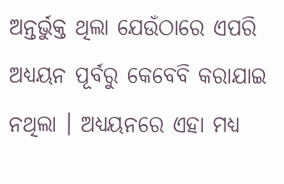ଅନ୍ତର୍ଭୁକ୍ତ ଥିଲା ଯେଉଁଠାରେ ଏପରି ଅଧ୍ୟୟନ ପୂର୍ବରୁ କେବେବି କରାଯାଇ ନଥିଲା । ଅଧ୍ୟୟନରେ ଏହା ମଧ୍ୟ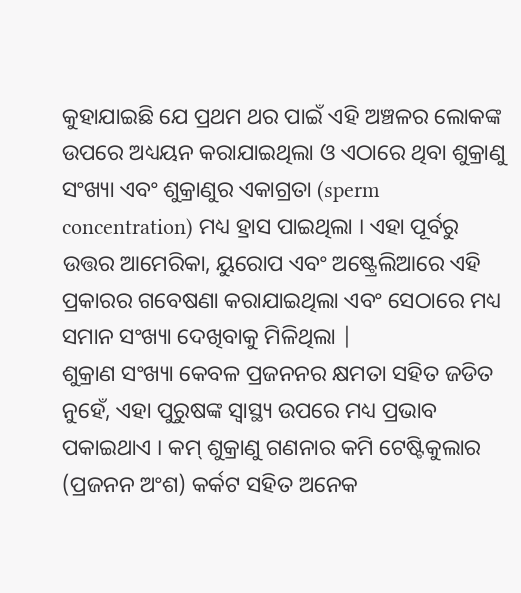କୁହାଯାଇଛି ଯେ ପ୍ରଥମ ଥର ପାଇଁ ଏହି ଅଞ୍ଚଳର ଲୋକଙ୍କ ଉପରେ ଅଧ୍ୟୟନ କରାଯାଇଥିଲା ଓ ଏଠାରେ ଥିବା ଶୁକ୍ରାଣୁ ସଂଖ୍ୟା ଏବଂ ଶୁକ୍ରାଣୁର ଏକାଗ୍ରତା (sperm concentration) ମଧ୍ୟ ହ୍ରାସ ପାଇଥିଲା । ଏହା ପୂର୍ବରୁ ଉତ୍ତର ଆମେରିକା, ୟୁରୋପ ଏବଂ ଅଷ୍ଟ୍ରେଲିଆରେ ଏହି ପ୍ରକାରର ଗବେଷଣା କରାଯାଇଥିଲା ଏବଂ ସେଠାରେ ମଧ୍ୟ ସମାନ ସଂଖ୍ୟା ଦେଖିବାକୁ ମିଳିଥିଲା |
ଶୁକ୍ରାଣ ସଂଖ୍ୟା କେବଳ ପ୍ରଜନନର କ୍ଷମତା ସହିତ ଜଡିତ ନୁହେଁ, ଏହା ପୁରୁଷଙ୍କ ସ୍ୱାସ୍ଥ୍ୟ ଉପରେ ମଧ୍ୟ ପ୍ରଭାବ ପକାଇଥାଏ । କମ୍ ଶୁକ୍ରାଣୁ ଗଣନାର କମି ଟେଷ୍ଟିକୁଲାର (ପ୍ରଜନନ ଅଂଶ) କର୍କଟ ସହିତ ଅନେକ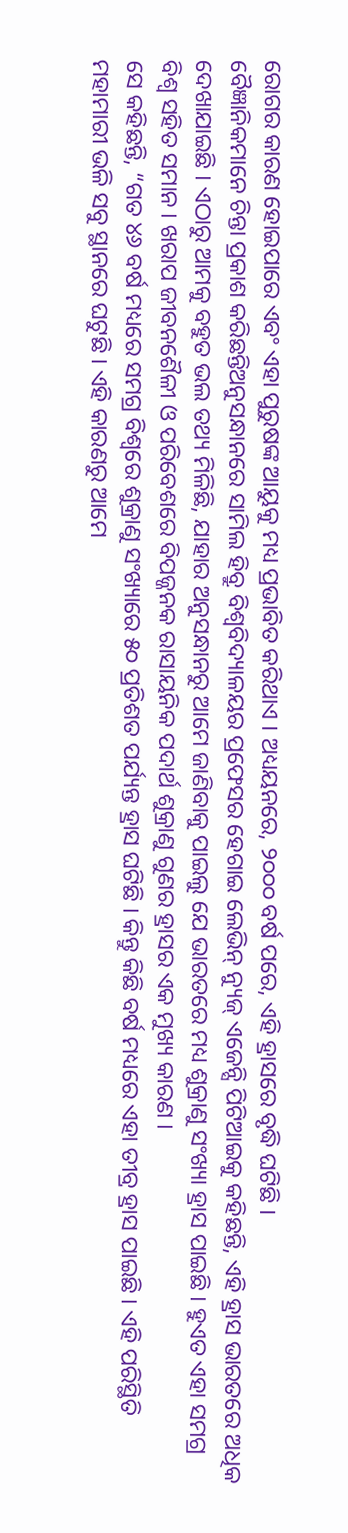ରୋଗର କାରଣ ହୋଇପାରେ ଏବଂ ଏହା ପୁରୁଷଙ୍କ ଆୟୁକୁ ମଧ୍ୟ ପ୍ରଭାବିତ କରିଥାଏ । ଅଧ୍ୟୟନରେ, ୨୦୦୦ ବର୍ଷ ପରେ, ଏହି ହ୍ରାସରେ ବୃଦ୍ଧି ଘଟିଛି ।
ବୈଜ୍ଞାନିକମାନେ ଚିନ୍ତା ପ୍ରକାଶ କରିଛନ୍ତିଅନୁସନ୍ଧାନରେ ସାମିଲ ହିବ୍ରୁ ବିଶ୍ୱବିଦ୍ୟାଳୟର ପ୍ରଫେସର ହେଗାଇ ଲେଭିନ୍ ନ୍ୟୁଜ୍ ଏଜେନ୍ସି ପିଟିଆଇକୁ କହିଛନ୍ତି, ଏହି ହ୍ରାସ ଭାରତରେ ଅଧିକ ଦେଖାଯାଇଛି । ଏଠାରୁ ଆମକୁ ବହୁତ ଭଲ ତଥ୍ୟ ମିଳିଛି, ଯାହାର ଅନୁସନ୍ଧାନରୁ ଆମେ ଜାଣିବାକୁ ପାଇଲୁ ଯେ ଭାରତରେ ମଧ୍ୟ ଶୁକ୍ରାଣୁ ସଂଖ୍ୟା ହ୍ରାସ ପାଇଛି । ହୁଏତ ଏହା ସମଗ୍ର ବିଶ୍ୱ ସହିତ ସମାନ । ଖରାପ ଜୀବନଶୈଳୀ ଓ ପରିବେଶରେ ବିପଜ୍ଜନକ ରାସାୟନିକ ପଦାର୍ଥ ଶୁକ୍ରାଣୁ ଗୁଣର ହ୍ରାସର ଏକ ମୁଖ୍ୟ କାରଣ ।
ସେ କହିଛନ୍ତି, “ଗତ ୪୬ ବର୍ଷ ମଧ୍ୟରେ ସମଗ୍ର ବିଶ୍ୱରେ ଶୁକ୍ରାଣୁ ସଂଖ୍ୟାରେ ୫୦ ପ୍ରତିଶତ ପର୍ଯ୍ୟନ୍ତ ହ୍ରାସ ଘଟିଛି । କିନ୍ତୁ କିଛି ବର୍ଷ ମଧ୍ୟରେ ଏହା ତୀବ୍ର ହ୍ରାସ ପାଇଛି । ଏହି ପରିସ୍ଥିତି ମହାମାରୀ ଭଳି ସବୁ ସ୍ଥାନରେ ଘଟୁଛି । ଏହି କାରଣରୁ ଆମେ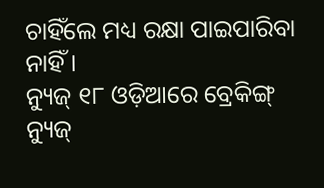ଚାହିଁଲେ ମଧ୍ୟ ରକ୍ଷା ପାଇପାରିବା ନାହିଁ ।
ନ୍ୟୁଜ୍ ୧୮ ଓଡ଼ିଆରେ ବ୍ରେକିଙ୍ଗ୍ ନ୍ୟୁଜ୍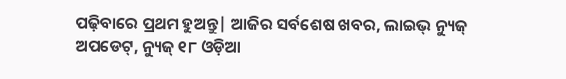ପଢ଼ିବାରେ ପ୍ରଥମ ହୁଅନ୍ତୁ| ଆଜିର ସର୍ବଶେଷ ଖବର, ଲାଇଭ୍ ନ୍ୟୁଜ୍ ଅପଡେଟ୍, ନ୍ୟୁଜ୍ ୧୮ ଓଡ଼ିଆ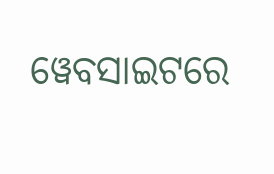ୱେବସାଇଟରେ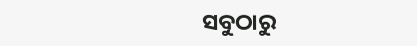ସବୁଠାରୁ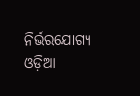ନିର୍ଭରଯୋଗ୍ୟ ଓଡ଼ିଆ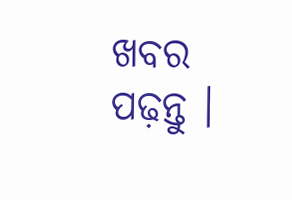ଖବର ପଢ଼ନ୍ତୁ ।